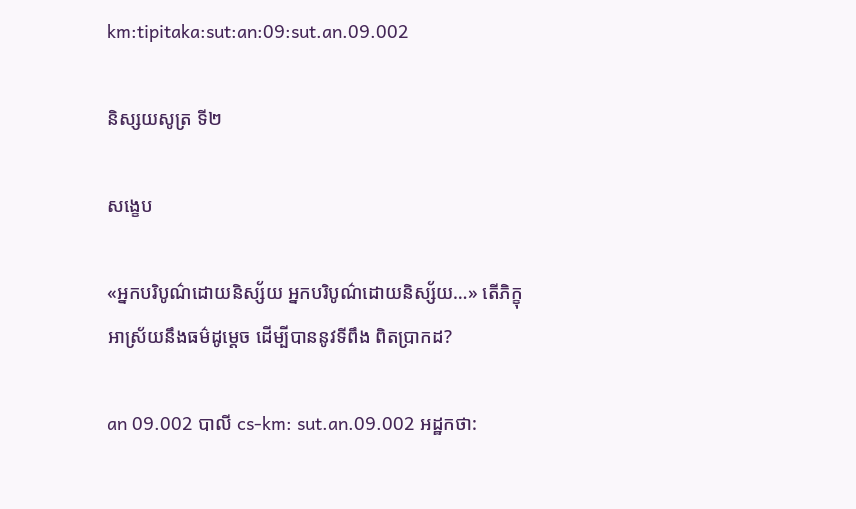km:tipitaka:sut:an:09:sut.an.09.002

និស្សយសូត្រ ទី២

សង្ខេប

«អ្នកបរិបូណ៌ដោយនិស្ស័យ អ្នកបរិបូណ៌ដោយនិស្ស័យ…» តើភិក្ខុ អាស្រ័យនឹងធម៌ដូម្តេច ដើម្បីបាននូវទីពឹង ពិតប្រាកដ?

an 09.002 បាលី cs-km: sut.an.09.002 អដ្ឋកថា: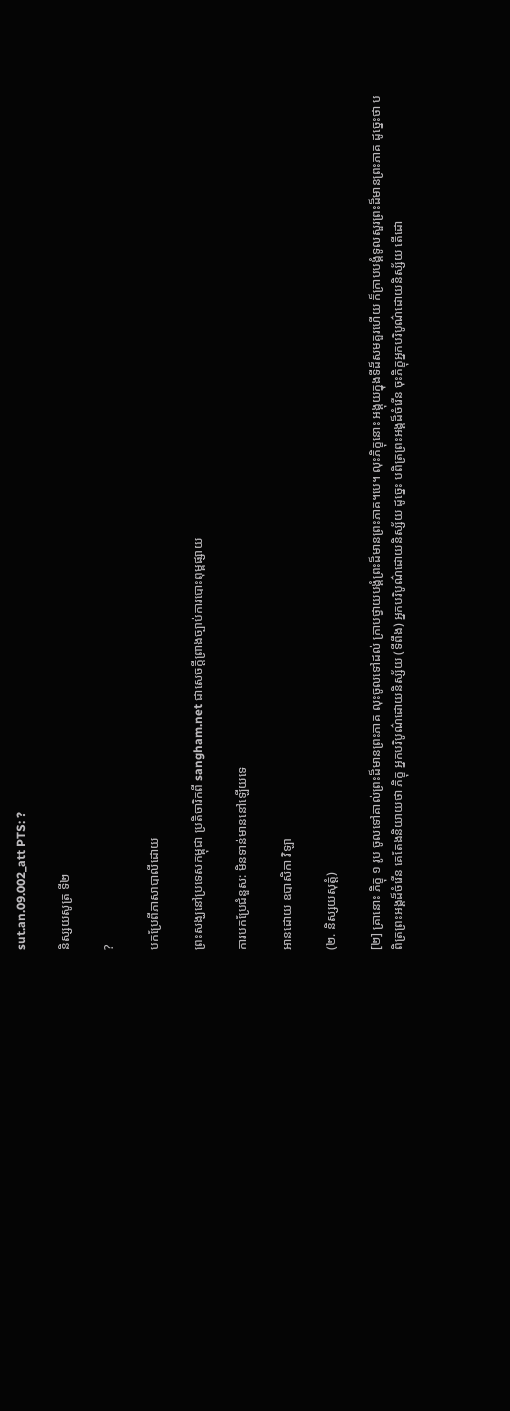sut.an.09.002_att PTS: ?

និស្សយសូត្រ ទី២

?

បកប្រែពីភាសាបាលីដោយ

ព្រះសង្ឃនៅប្រទេសកម្ពុជា ប្រតិចារិកពី sangham.net ជាសេចក្តីព្រាងច្បាប់ការបោះពុម្ពផ្សាយ

ការបកប្រែជំនួស: មិនទាន់មាននៅឡើយទេ

អានដោយ ឧបាសិកា វិឡា

(២. និស្សយសុត្តំ)

[២] គ្រានោះ ភិក្ខុ ១ រូប ចូលទៅគាល់ព្រះដ៏មានព្រះភាគ លុះចូលទៅដល់ ក្រាបថ្វាយបង្គំព្រះដ៏មានព្រះភាគ។បេ។ លុះភិក្ខុនោះ អង្គុយក្នុងទីដ៏សមគួរហើយ ក៏ក្រាបបង្គំទូលសួរព្រះដ៏មានព្រះភាគ ដូច្នេះថា បពិត្រព្រះអង្គដ៏ចំរើន គេតែងនិយាយថា ភិក្ខុ អ្នកបរិបូណ៌ដោយនិស្ស័យ (ទីពឹង) អ្នកបរិបូណ៌ដោយនិស្ស័យ ដូច្នេះ បពិត្រព្រះអង្គដ៏ចំរើន ចុះភិក្ខុអ្នកបរិបូណ៌ដោយនិស្ស័យ តើដោ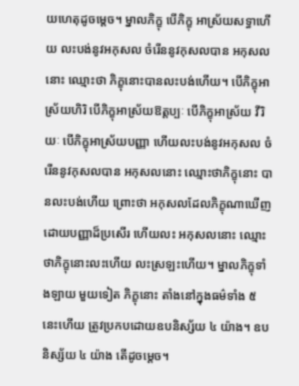យហេតុដូចម្តេច។ ម្នាលភិក្ខុ បើភិក្ខុ អាស្រ័យសទ្ធាហើយ លះបង់នូវអកុសល ចំរើននូវកុសលបាន អកុសលនោះ ឈ្មោះថា ភិក្ខុនោះបានលះបង់ហើយ។ បើភិក្ខុអាស្រ័យហិរិ បើភិក្ខុអាស្រ័យឱត្តប្បៈ បើភិក្ខុអាស្រ័យ វីរិយៈ បើភិក្ខុអាស្រ័យបញ្ញា ហើយលះបង់នូវអកុសល ចំរើននូវកុសលបាន អកុសលនោះ ឈ្មោះថាភិក្ខុនោះ បានលះបង់ហើយ ព្រោះថា អកុសលដែលភិក្ខុណាឃើញដោយបញ្ញាដ៏ប្រសើរ ហើយលះ អកុសលនោះ ឈ្មោះថាភិក្ខុនោះលះហើយ លះស្រឡះហើយ។ ម្នាលភិក្ខុទាំងឡាយ មួយទៀត ភិក្ខុនោះ តាំងនៅក្នុងធម៌ទាំង ៥ នេះហើយ ត្រូវប្រកបដោយឧបនិស្ស័យ ៤ យ៉ាង។ ឧបនិស្ស័យ ៤ យ៉ាង តើដូចម្តេច។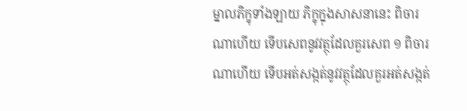ម្នាលភិក្ខុទាំងឡាយ ភិក្ខុក្នុងសាសនានេះ ពិចារណាហើយ ទើបសេពនូវវត្ថុដែលគួរសេព ១ ពិចារណាហើយ ទើបអត់សង្កត់នូវវត្ថុដែលគួរអត់សង្កត់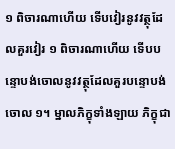១ ពិចារណាហើយ ទើបវៀរនូវវត្ថុដែលគួរវៀរ ១ ពិចារណាហើយ ទើបបន្ទោបង់ចោលនូវវត្ថុដែលគួរបន្ទោបង់ចោល ១។ ម្នាលភិក្ខុទាំងឡាយ ភិក្ខុជា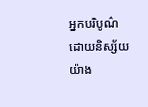អ្នកបរិបូណ៌ដោយនិស្ស័យ យ៉ាង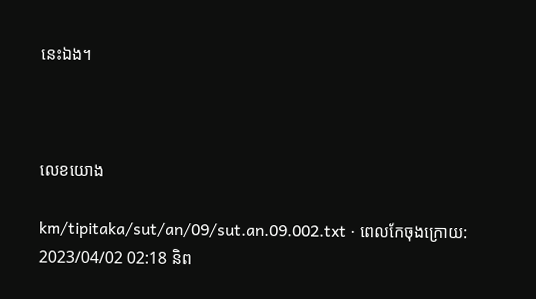នេះឯង។



លេខយោង

km/tipitaka/sut/an/09/sut.an.09.002.txt · ពេលកែចុងក្រោយ: 2023/04/02 02:18 និព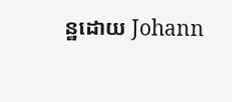ន្ឋដោយ Johann